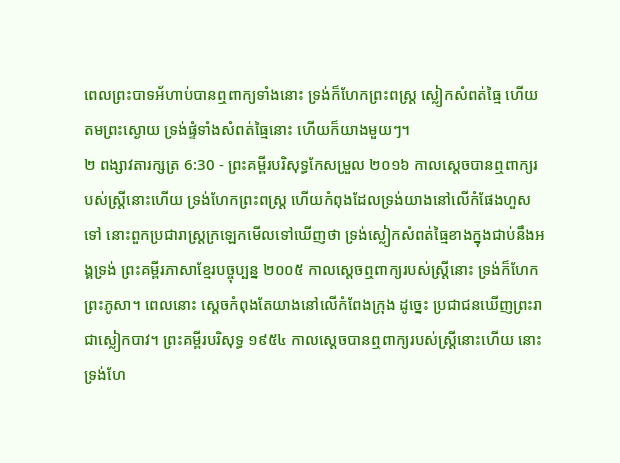ពេលព្រះបាទអ័ហាប់បានឮពាក្យទាំងនោះ ទ្រង់ក៏ហែកព្រះពស្ត្រ ស្លៀកសំពត់ធ្មៃ ហើយតមព្រះស្ងោយ ទ្រង់ផ្ទំទាំងសំពត់ធ្មៃនោះ ហើយក៏យាងមួយៗ។
២ ពង្សាវតារក្សត្រ 6:30 - ព្រះគម្ពីរបរិសុទ្ធកែសម្រួល ២០១៦ កាលស្តេចបានឮពាក្យរបស់ស្ត្រីនោះហើយ ទ្រង់ហែកព្រះពស្ត្រ ហើយកំពុងដែលទ្រង់យាងនៅលើកំផែងហួសទៅ នោះពួកប្រជារាស្ត្រក្រឡេកមើលទៅឃើញថា ទ្រង់ស្លៀកសំពត់ធ្មៃខាងក្នុងជាប់នឹងអង្គទ្រង់ ព្រះគម្ពីរភាសាខ្មែរបច្ចុប្បន្ន ២០០៥ កាលស្ដេចឮពាក្យរបស់ស្ត្រីនោះ ទ្រង់ក៏ហែកព្រះភូសា។ ពេលនោះ ស្ដេចកំពុងតែយាងនៅលើកំពែងក្រុង ដូច្នេះ ប្រជាជនឃើញព្រះរាជាស្លៀកបាវ។ ព្រះគម្ពីរបរិសុទ្ធ ១៩៥៤ កាលស្តេចបានឮពាក្យរបស់ស្ត្រីនោះហើយ នោះទ្រង់ហែ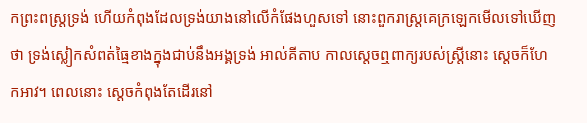កព្រះពស្ត្រទ្រង់ ហើយកំពុងដែលទ្រង់យាងនៅលើកំផែងហួសទៅ នោះពួករាស្ត្រគេក្រឡេកមើលទៅឃើញថា ទ្រង់ស្លៀកសំពត់ធ្មៃខាងក្នុងជាប់នឹងអង្គទ្រង់ អាល់គីតាប កាលស្តេចឮពាក្យរបស់ស្ត្រីនោះ ស្តេចក៏ហែកអាវ។ ពេលនោះ ស្តេចកំពុងតែដើរនៅ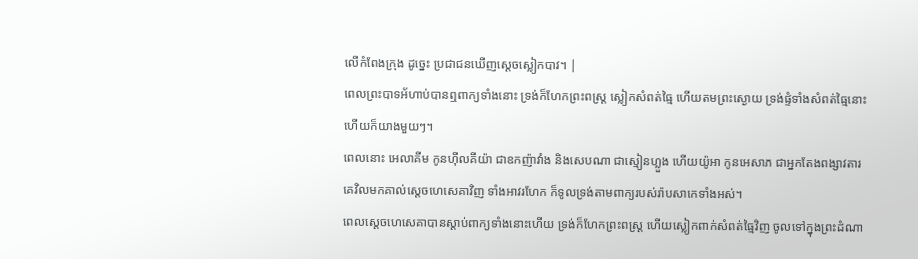លើកំពែងក្រុង ដូច្នេះ ប្រជាជនឃើញស្តេចស្លៀកបាវ។ |
ពេលព្រះបាទអ័ហាប់បានឮពាក្យទាំងនោះ ទ្រង់ក៏ហែកព្រះពស្ត្រ ស្លៀកសំពត់ធ្មៃ ហើយតមព្រះស្ងោយ ទ្រង់ផ្ទំទាំងសំពត់ធ្មៃនោះ ហើយក៏យាងមួយៗ។
ពេលនោះ អេលាគីម កូនហ៊ីលគីយ៉ា ជាឧកញ៉ាវាំង និងសេបណា ជាស្មៀនហ្លួង ហើយយ៉ូអា កូនអេសាភ ជាអ្នកតែងពង្សាវតារ គេវិលមកគាល់ស្ដេចហេសេគាវិញ ទាំងអាវរហែក ក៏ទូលទ្រង់តាមពាក្យរបស់រ៉ាបសាកេទាំងអស់។
ពេលស្តេចហេសេគាបានស្តាប់ពាក្យទាំងនោះហើយ ទ្រង់ក៏ហែកព្រះពស្ត្រ ហើយស្លៀកពាក់សំពត់ធ្មៃវិញ ចូលទៅក្នុងព្រះដំណា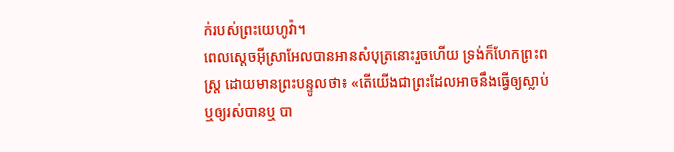ក់របស់ព្រះយេហូវ៉ា។
ពេលស្តេចអ៊ីស្រាអែលបានអានសំបុត្រនោះរួចហើយ ទ្រង់ក៏ហែកព្រះពស្ត្រ ដោយមានព្រះបន្ទូលថា៖ «តើយើងជាព្រះដែលអាចនឹងធ្វើឲ្យស្លាប់ ឬឲ្យរស់បានឬ បា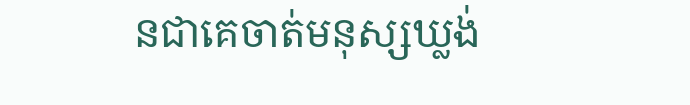នជាគេចាត់មនុស្សឃ្លង់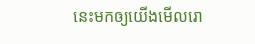នេះមកឲ្យយើងមើលរោ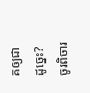គឲ្យជាដូច្នេះ? ចូរពិចារ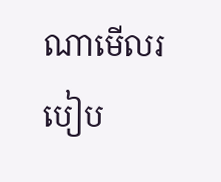ណាមើលរបៀប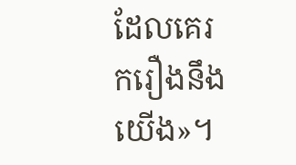ដែលគេរករឿងនឹងយើង»។